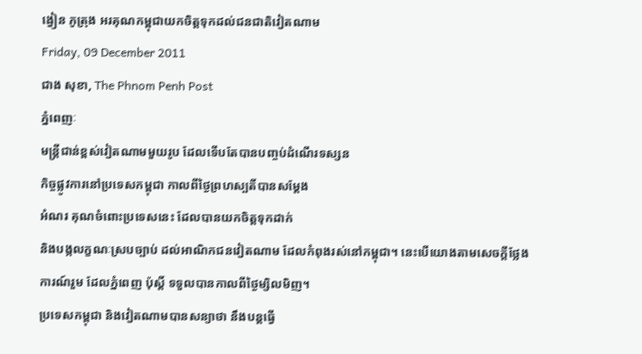ង្វៀន ភូត្រុង អរគុណកម្ពុជាយកចិត្តទុកដល់ជនជាតិវៀតណាម
Friday, 09 December 2011
ជាង សុខា, The Phnom Penh Post
ភ្នំពេញៈ
មន្ត្រីជាន់ខ្ពស់វៀតណាមមួយរូប ដែលទើបតែបានបញ្ចប់ដំណើរទស្សន
កិច្ចផ្លូវការនៅប្រទេសកម្ពុជា កាលពីថ្ងៃព្រហស្បតិ៍បានសម្តែង
អំណរ គុណចំពោះប្រទេសនេះ ដែលបានយកចិត្តទុកដាក់
និងបង្កលក្ខណៈស្របច្បាប់ ដល់អាណិកជនវៀតណាម ដែលកំពុងរស់នៅកម្ពុជា។ នេះបើយោងតាមសេចក្តីថ្លែងការណ៍រួម ដែលភ្នំពេញ ប៉ុស្តិ៍ ទទួលបានកាលពីថ្ងៃម្សិលមិញ។
ប្រទេសកម្ពុជា និងវៀតណាមបានសន្យាថា នឹងបន្តធ្វើ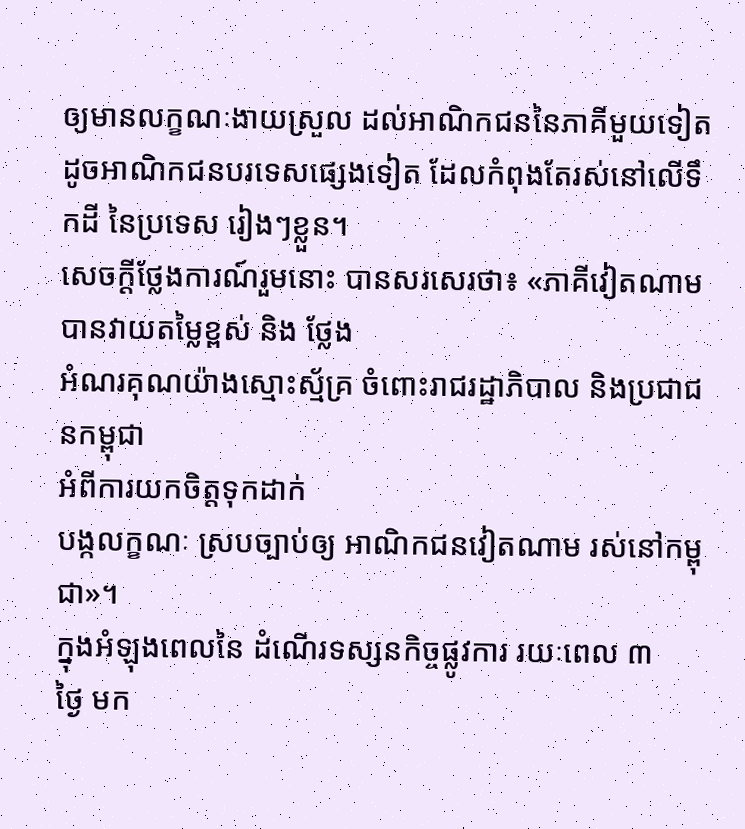ឲ្យមានលក្ខណៈងាយស្រួល ដល់អាណិកជននៃភាគីមួយទៀត ដូចអាណិកជនបរទេសផ្សេងទៀត ដែលកំពុងតែរស់នៅលើទឹកដី នៃប្រទេស រៀងៗខ្លួន។
សេចក្តីថ្លែងការណ៍រួមនោះ បានសរសេរថា៖ «ភាគីវៀតណាម បានវាយតម្លៃខ្ពស់ និង ថ្លែង
អំណរគុណយ៉ាងស្មោះស្ម័គ្រ ចំពោះរាជរដ្ឋាភិបាល និងប្រជាជនកម្ពុជា
អំពីការយកចិត្តទុកដាក់
បង្កលក្ខណៈ ស្របច្បាប់ឲ្យ អាណិកជនវៀតណាម រស់នៅកម្ពុជា»។
ក្នុងអំឡុងពេលនៃ ដំណើរទស្សនកិច្ចផ្លូវការ រយៈពេល ៣
ថ្ងៃ មក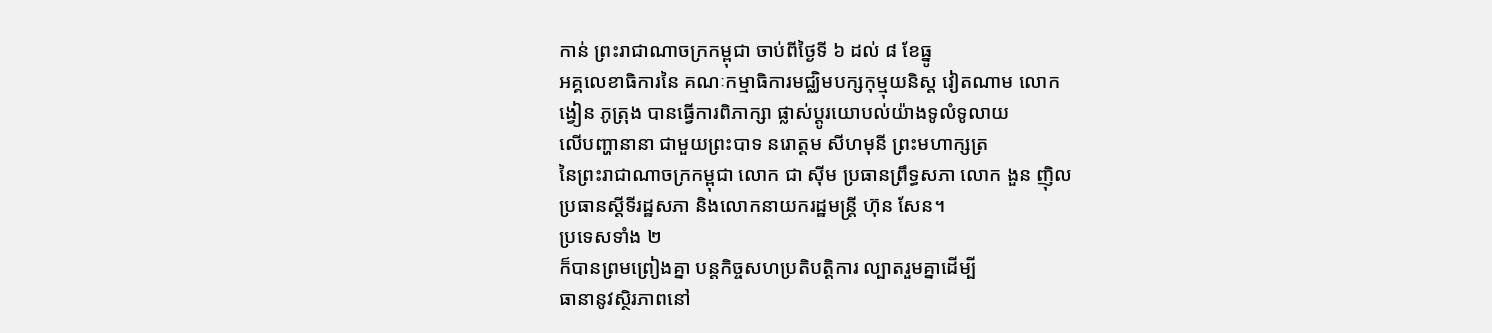កាន់ ព្រះរាជាណាចក្រកម្ពុជា ចាប់ពីថ្ងៃទី ៦ ដល់ ៨ ខែធ្នូ
អគ្គលេខាធិការនៃ គណៈកម្មាធិការមជ្ឈិមបក្សកុម្មុយនិស្ត វៀតណាម លោក
ង្វៀន ភូត្រុង បានធ្វើការពិភាក្សា ផ្លាស់ប្តូរយោបល់យ៉ាងទូលំទូលាយ
លើបញ្ហានានា ជាមួយព្រះបាទ នរោត្តម សីហមុនី ព្រះមហាក្សត្រ
នៃព្រះរាជាណាចក្រកម្ពុជា លោក ជា ស៊ីម ប្រធានព្រឹទ្ធសភា លោក ងួន ញ៉ិល
ប្រធានស្តីទីរដ្ឋសភា និងលោកនាយករដ្ឋមន្ត្រី ហ៊ុន សែន។
ប្រទេសទាំង ២
ក៏បានព្រមព្រៀងគ្នា បន្តកិច្ចសហប្រតិបត្តិការ ល្បាតរួមគ្នាដើម្បី
ធានានូវស្ថិរភាពនៅ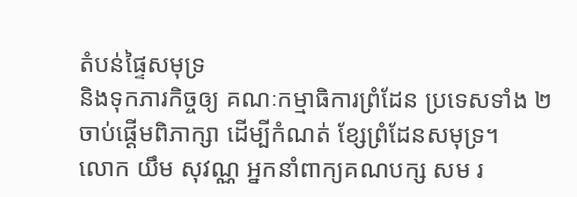តំបន់ផ្ទៃសមុទ្រ
និងទុកភារកិច្ចឲ្យ គណៈកម្មាធិការព្រំដែន ប្រទេសទាំង ២
ចាប់ផ្តើមពិភាក្សា ដើម្បីកំណត់ ខ្សែព្រំដែនសមុទ្រ។
លោក យឹម សុវណ្ណ អ្នកនាំពាក្យគណបក្ស សម រ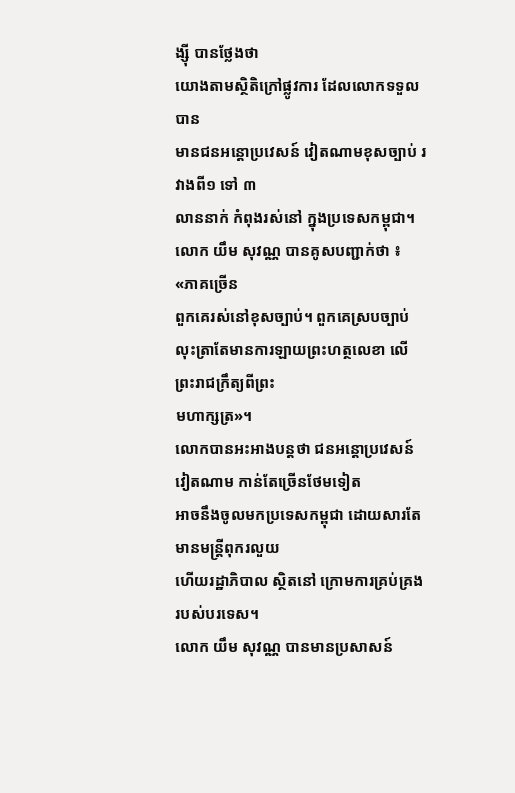ង្ស៊ី បានថ្លែងថា
យោងតាមស្ថិតិក្រៅផ្លូវការ ដែលលោកទទួលបាន
មានជនអន្តោប្រវេសន៍ វៀតណាមខុសច្បាប់ រវាងពី១ ទៅ ៣
លាននាក់ កំពុងរស់នៅ ក្នុងប្រទេសកម្ពុជា។
លោក យឹម សុវណ្ណ បានគូសបញ្ជាក់ថា ៖ «ភាគច្រើន
ពួកគេរស់នៅខុសច្បាប់។ ពួកគេស្របច្បាប់
លុះត្រាតែមានការឡាយព្រះហត្ថលេខា លើព្រះរាជក្រឹត្យពីព្រះ
មហាក្សត្រ»។
លោកបានអះអាងបន្តថា ជនអន្តោប្រវេសន៍វៀតណាម កាន់តែច្រើនថែមទៀត
អាចនឹងចូលមកប្រទេសកម្ពុជា ដោយសារតែ មានមន្ត្រីពុករលួយ
ហើយរដ្ឋាភិបាល ស្ថិតនៅ ក្រោមការគ្រប់គ្រងរបស់បរទេស។
លោក យឹម សុវណ្ណ បានមានប្រសាសន៍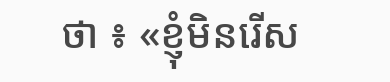ថា ៖ «ខ្ញុំមិនរើស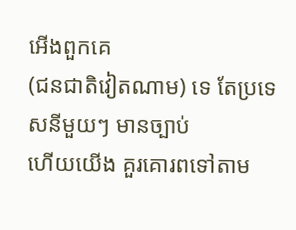អើងពួកគេ
(ជនជាតិវៀតណាម) ទេ តែប្រទេសនីមួយៗ មានច្បាប់
ហើយយើង គួរគោរពទៅតាម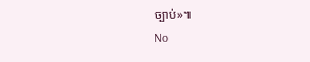ច្បាប់»៕
No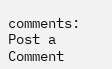comments:
Post a Comment